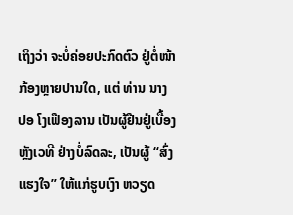ເຖິງວ່າ ຈະບໍ່ຄ່ອຍປະກົດຕົວ ຢູ່ຕໍ່ໜ້າກ້ອງຫຼາຍປານໃດ, ແຕ່ ທ່ານ ນາງ ປອ ໂງເຟືອງລານ ເປັນຜູ້ຢືນຢູ່ເບື້ອງຫຼັງເວທີ ຢ່າງບໍ່ລົດລະ, ເປັນຜູ້ “ສົ່ງແຮງໃຈ” ໃຫ້ແກ່ຮູບເງົາ ຫວຽດ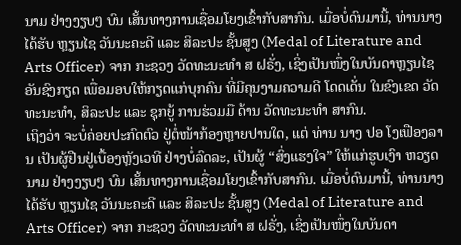ນາມ ຢ່າງງຽບໆ ບົນ ເສັ້ນທາງການເຊື່ອມໂຍງເຂົ້າກັບສາກົນ. ເມື່ອບໍ່ດົນມານີ້, ທ່ານນາງ ໄດ້ຮັບ ຫຼຽນໄຊ ວັນນະຄະດີ ແລະ ສິລະປະ ຊັ້ນສູງ (Medal of Literature and Arts Officer) ຈາກ ກະຊວງ ວັດທະນະທຳ ສ ຝຣັ່ງ, ເຊິ່ງເປັນໜຶ່ງໃນບັນດາຫຼຽນໄຊ ອັນຊົງກຽດ ເພື່ອມອບໃຫ້ກຽດແກ່ບຸກຄົນ ທີ່ມີຄຸນງາມຄວາມດີ ໂດດເດັ່ນ ໃນຂົງເຂດ ວັດທະນະທຳ, ສິລະປະ ແລະ ຊຸກຍູ້ ການຮ່ວມມື ດ້ານ ວັດທະນະທຳ ສາກົນ.
ເຖິງວ່າ ຈະບໍ່ຄ່ອຍປະກົດຕົວ ຢູ່ຕໍ່ໜ້າກ້ອງຫຼາຍປານໃດ, ແຕ່ ທ່ານ ນາງ ປອ ໂງເຟືອງລານ ເປັນຜູ້ຢືນຢູ່ເບື້ອງຫຼັງເວທີ ຢ່າງບໍ່ລົດລະ, ເປັນຜູ້ “ສົ່ງແຮງໃຈ” ໃຫ້ແກ່ຮູບເງົາ ຫວຽດນາມ ຢ່າງງຽບໆ ບົນ ເສັ້ນທາງການເຊື່ອມໂຍງເຂົ້າກັບສາກົນ. ເມື່ອບໍ່ດົນມານີ້, ທ່ານນາງ ໄດ້ຮັບ ຫຼຽນໄຊ ວັນນະຄະດີ ແລະ ສິລະປະ ຊັ້ນສູງ (Medal of Literature and Arts Officer) ຈາກ ກະຊວງ ວັດທະນະທຳ ສ ຝຣັ່ງ, ເຊິ່ງເປັນໜຶ່ງໃນບັນດາ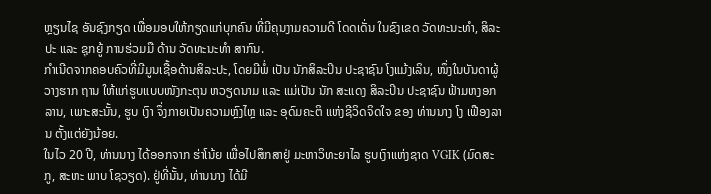ຫຼຽນໄຊ ອັນຊົງກຽດ ເພື່ອມອບໃຫ້ກຽດແກ່ບຸກຄົນ ທີ່ມີຄຸນງາມຄວາມດີ ໂດດເດັ່ນ ໃນຂົງເຂດ ວັດທະນະທຳ, ສິລະປະ ແລະ ຊຸກຍູ້ ການຮ່ວມມື ດ້ານ ວັດທະນະທຳ ສາກົນ.
ກຳເນີດຈາກຄອບຄົວທີ່ມີມູນເຊື້ອດ້ານສິລະປະ, ໂດຍມີພໍ່ ເປັນ ນັກສິລະປິນ ປະຊາຊົນ ໂງແມ້ງເລິນ, ໜຶ່ງໃນບັນດາຜູ້ວາງຮາກ ຖານ ໃຫ້ແກ່ຮູບແບບໜັງກະຕຸນ ຫວຽດນາມ ແລະ ແມ່ເປັນ ນັກ ສະແດງ ສິລະປິນ ປະຊາຊົນ ຟ້າມຫງອກລານ, ເພາະສະນັ້ນ, ຮູບ ເງົາ ຈຶ່ງກາຍເປັນຄວາມຫຼົງໄຫຼ ແລະ ອຸດົມຄະຕິ ແຫ່ງຊີວິດຈິດໃຈ ຂອງ ທ່ານນາງ ໂງ ເຟືອງລານ ຕັ້ງແຕ່ຍັງນ້ອຍ.
ໃນໄວ 20 ປີ, ທ່ານນາງ ໄດ້ອອກຈາກ ຮ່າໂນ້ຍ ເພື່ອໄປສຶກສາຢູ່ ມະຫາວິທະຍາໄລ ຮູບເງົາແຫ່ງຊາດ VGIK (ມົດສະກູ, ສະຫະ ພາບ ໂຊວຽດ). ຢູ່ທີ່ນັ້ນ, ທ່ານນາງ ໄດ້ມີ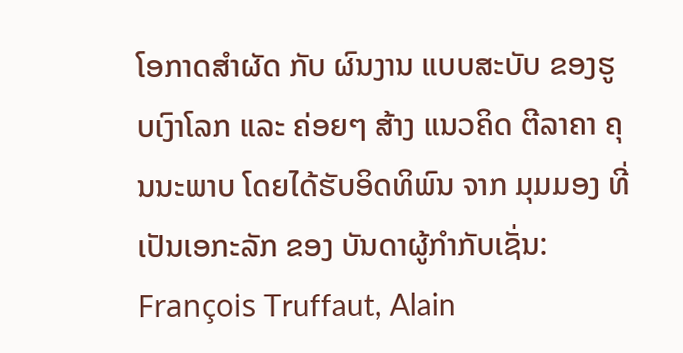ໂອກາດສຳຜັດ ກັບ ຜົນງານ ແບບສະບັບ ຂອງຮູບເງົາໂລກ ແລະ ຄ່ອຍໆ ສ້າງ ແນວຄິດ ຕີລາຄາ ຄຸນນະພາບ ໂດຍໄດ້ຮັບອິດທິພົນ ຈາກ ມຸມມອງ ທີ່ເປັນເອກະລັກ ຂອງ ບັນດາຜູ້ກຳກັບເຊັ່ນ: François Truffaut, Alain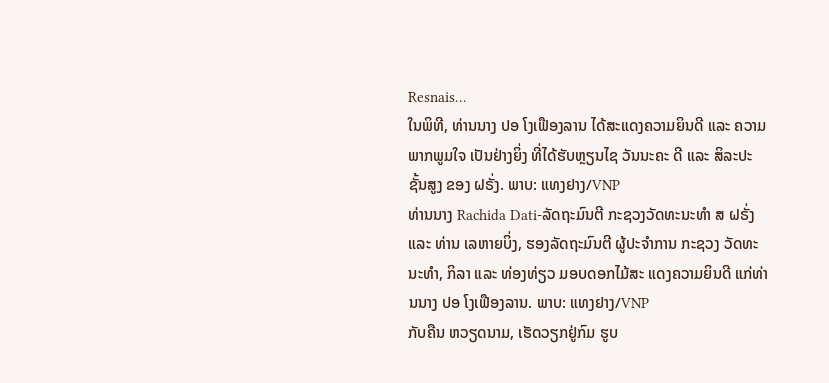Resnais…
ໃນພິທີ, ທ່ານນາງ ປອ ໂງເຟືອງລານ ໄດ້ສະແດງຄວາມຍິນດີ ແລະ ຄວາມພາກພູມໃຈ ເປັນຢ່າງຍິ່ງ ທີ່ໄດ້ຮັບຫຼຽນໄຊ ວັນນະຄະ ດີ ແລະ ສິລະປະ ຊັ້ນສູງ ຂອງ ຝຣັ່ງ. ພາບ: ແທງຢາງ/VNP
ທ່ານນາງ Rachida Dati-ລັດຖະມົນຕີ ກະຊວງວັດທະນະທຳ ສ ຝຣັ່ງ ແລະ ທ່ານ ເລຫາຍບິ່ງ, ຮອງລັດຖະມົນຕີ ຜູ້ປະຈຳການ ກະຊວງ ວັດທະນະທຳ, ກິລາ ແລະ ທ່ອງທ່ຽວ ມອບດອກໄມ້ສະ ແດງຄວາມຍິນດີ ແກ່ທ່ານນາງ ປອ ໂງເຟືອງລານ. ພາບ: ແທງຢາງ/VNP
ກັບຄືນ ຫວຽດນາມ, ເຮັດວຽກຢູ່ກົມ ຮູບ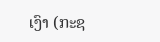ເງົາ (ກະຊ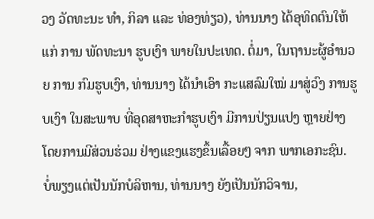ວງ ວັດທະນະ ທຳ, ກິລາ ແລະ ທ່ອງທ່ຽວ), ທ່ານນາງ ໄດ້ອຸທິດຕົນໃຫ້ແກ່ ການ ພັດທະນາ ຮູບເງົາ ພາຍໃນປະເທດ. ຕໍ່ມາ, ໃນຖານະຜູ້ອໍານວຍ ການ ກົມຮູບເງົາ, ທ່ານນາງ ໄດ້ນຳເອົາ ກະແສລົມໃໝ່ ມາສູ່ວົງ ການຮູບເງົາ ໃນສະພາບ ທີ່ອຸດສາຫະກຳຮູບເງົາ ມີການປ່ຽນແປງ ຫຼາຍຢ່າງ ໂດຍການມີສ່ວນຮ່ວມ ຢ່າງແຂງແຮງຂຶ້ນເລື້ອຍໆ ຈາກ ພາກເອກະຊົນ.
ບໍ່ພຽງແຕ່ເປັນນັກບໍລິຫານ, ທ່ານນາງ ຍັງເປັນນັກວິຈານ,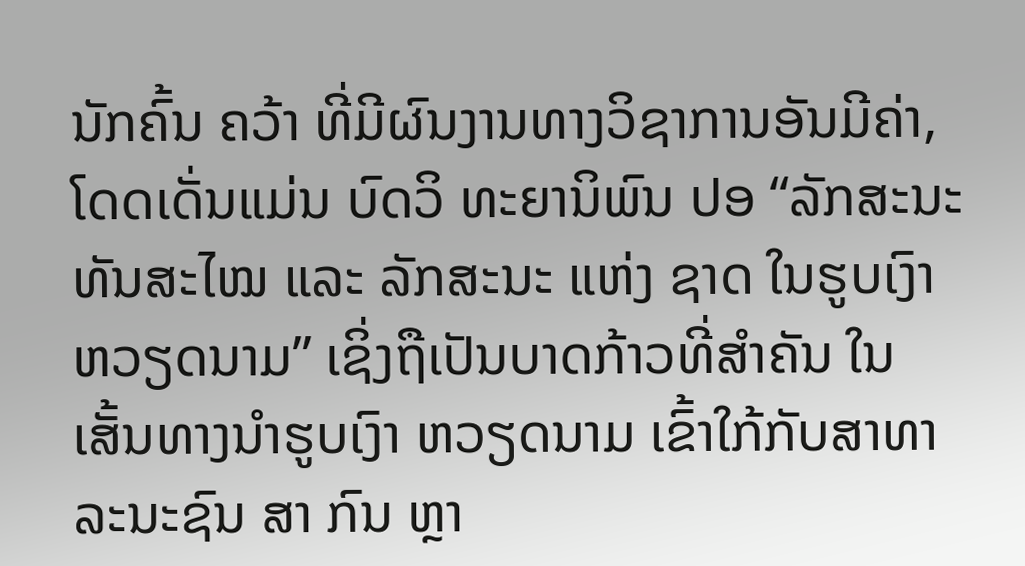ນັກຄົ້ນ ຄວ້າ ທີ່ມີຜົນງານທາງວິຊາການອັນມີຄ່າ, ໂດດເດັ່ນແມ່ນ ບົດວິ ທະຍານິພົນ ປອ “ລັກສະນະ ທັນສະໄໝ ແລະ ລັກສະນະ ແຫ່ງ ຊາດ ໃນຮູບເງົາ ຫວຽດນາມ” ເຊິ່ງຖືເປັນບາດກ້າວທີ່ສຳຄັນ ໃນ ເສັ້ນທາງນຳຮູບເງົາ ຫວຽດນາມ ເຂົ້າໃກ້ກັບສາທາລະນະຊົນ ສາ ກົນ ຫຼາ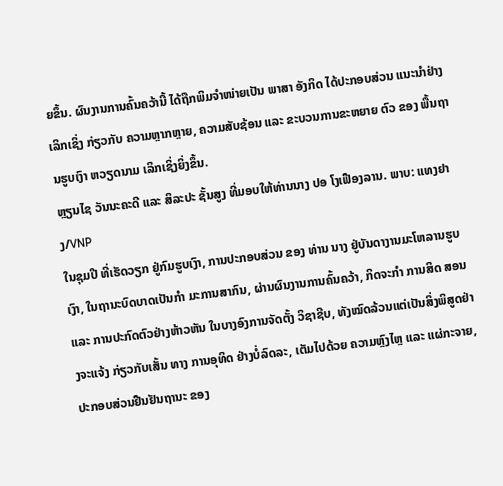ຍຂຶ້ນ. ຜົນງານການຄົ້ນຄວ້ານີ້ ໄດ້ຖືກພິມຈຳໜ່າຍເປັນ ພາສາ ອັງກິດ ໄດ້ປະກອບສ່ວນ ແນະນຳຢ່າງເລິກເຊິ່ງ ກ່ຽວກັບ ຄວາມຫຼາກຫຼາຍ, ຄວາມສັບຊ້ອນ ແລະ ຂະບວນການຂະຫຍາຍ ຕົວ ຂອງ ພື້ນຖານຮູບເງົາ ຫວຽດນາມ ເລິກເຊິ່ງຍິ່ງຂຶ້ນ.
ຫຼຽນໄຊ ວັນນະຄະດີ ແລະ ສິລະປະ ຊັ້ນສູງ ທີ່ມອບໃຫ້ທ່ານນາງ ປອ ໂງເຟືອງລານ. ພາບ: ແທງຢາງ/VNP
ໃນຊຸມປີ ທີ່ເຮັດວຽກ ຢູ່ກົມຮູບເງົາ, ການປະກອບສ່ວນ ຂອງ ທ່ານ ນາງ ຢູ່ບັນດາງານມະໂຫລານຮູບເງົາ, ໃນຖານະບົດບາດເປັນກຳ ມະການສາກົນ, ຜ່ານຜົນງານການຄົ້ນຄວ້າ, ກິດຈະກຳ ການສິດ ສອນ ແລະ ການປະກົດຕົວຢ່າງຫ້າວຫັນ ໃນບາງອົງການຈັດຕັ້ງ ວິຊາຊີບ, ທັງໝົດລ້ວນແຕ່ເປັນສິ່ງພິສູດຢ່າງຈະແຈ້ງ ກ່ຽວກັບເສັ້ນ ທາງ ການອຸທິດ ຢ່າງບໍ່ລົດລະ, ເຕັມໄປດ້ວຍ ຄວາມຫຼົງໄຫຼ ແລະ ແຜ່ກະຈາຍ, ປະກອບສ່ວນຢືນຢັນຖານະ ຂອງ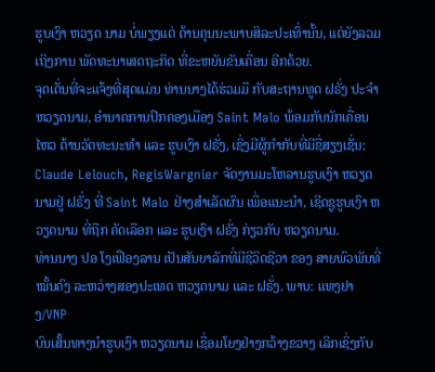ຮູບເງົາ ຫວຽດ ນາມ ບໍ່ພຽງແຕ່ ດ້ານຄຸນນະພາບສິລະປະເທົ່ານັ້ນ, ແຕ່ຍັງລວມ ເຖິງການ ພັດທະນາເສດຖະກິດ ທີ່ຂະຫຍັນຂັນເຄື່ອນ ອີກດ້ວຍ.
ຈຸດເດັ່ນທີ່ຈະແຈ້ງທີ່ສຸດແມ່ນ ທ່ານນາງໄດ້ຮ່ວມມື ກັບສະຖານທູດ ຝຣັ່ງ ປະຈຳ ຫວຽດນາມ, ອຳນາດການປົກຄອງເມືອງ Saint Malo ພ້ອມກັບນັກເຄື່ອນໄຫວ ດ້ານວັດທະນະທຳ ແລະ ຮູບເງົາ ຝຣັ່ງ, ເຊິ່ງມີຜູ້ກຳກັບທີ່ມີຊື່ສຽງເຊັ່ນ: Claude Lelouch, RegisWargnier ຈັດງານມະໂຫລານຮູບເງົາ ຫວຽດນາມຢູ່ ຝຣັ່ງ ທີ່ Saint Malo ຢ່າງສຳເລັດຜົນ ເພື່ອແນະນຳ, ເຊີດຊູຮູບເງົາ ຫວຽດນາມ ທີ່ຖືກ ຄັດເລືອກ ແລະ ຮູບເງົາ ຝຣັ່ງ ກ່ຽວກັບ ຫວຽດນາມ.
ທ່ານນາງ ປອ ໂງເຟືອງລານ ເປັນສັນຍາລັກທີ່ມີຊີວິດຊີວາ ຂອງ ສາຍພົວພັນທີ່ໝັ້ນຄົງ ລະຫວ່າງສອງປະເທດ ຫວຽດນາມ ແລະ ຝຣັ່ງ. ພາບ: ແທງຢາງ/VNP
ບົນເສັ້ນທາງນຳຮູບເງົາ ຫວຽດນາມ ເຊື່ອມໂຍງຢ່າງກວ້າງຂວາງ ເລິກເຊິ່ງກັບ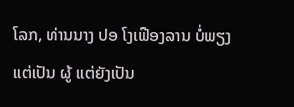ໂລກ, ທ່ານນາງ ປອ ໂງເຟືອງລານ ບໍ່ພຽງແຕ່ເປັນ ຜູ້ ແຕ່ຍັງເປັນ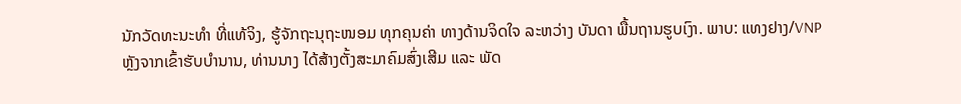ນັກວັດທະນະທໍາ ທີ່ແທ້ຈິງ, ຮູ້ຈັກຖະນຸຖະໜອມ ທຸກຄຸນຄ່າ ທາງດ້ານຈິດໃຈ ລະຫວ່າງ ບັນດາ ພື້ນຖານຮູບເງົາ. ພາບ: ແທງຢາງ/VNP
ຫຼັງຈາກເຂົ້າຮັບບໍານານ, ທ່ານນາງ ໄດ້ສ້າງຕັ້ງສະມາຄົມສົ່ງເສີມ ແລະ ພັດ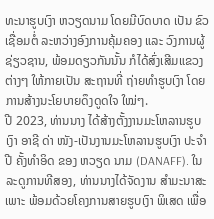ທະນາຮູບເງົາ ຫວຽດນາມ ໂດຍມີບົດບາດ ເປັນ ຂົວເຊື່ອມຕໍ່ ລະຫວ່າງອົງການຄຸ້ມຄອງ ແລະ ວົງການຜູ້ຊ່ຽວຊານ, ພ້ອມດຽວກັນນັ້ນ ກໍໄດ້ສົ່ງເສີມແຂວງຕ່າງໆ ໃຫ້ກາຍເປັນ ສະຖານທີ່ ຖ່າຍທຳຮູບເງົາ ໂດຍການສ້າງນະໂຍບາຍດຶງດູດໃຈ ໃໝ່ໆ.
ປີ 2023, ທ່ານນາງ ໄດ້ສ້າງຕັ້ງງານມະໂຫລານຮູບເງົາ ອາຊີ ດ່າ ໜັງ-ເປັນງານມະໂຫລານຮູບເງົາ ປະຈຳປີ ຄັ້ງທຳອິດ ຂອງ ຫວຽດ ນາມ (DANAFF). ໃນລະດູການທີສອງ, ທ່ານນາງໄດ້ຈັດງານ ສຳມະນາສະເພາະ ພ້ອມດ້ວຍໂຄງການສາຍຮູບເງົາ ພິເສດ ເພື່ອ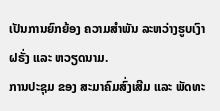ເປັນການຍົກຍ້ອງ ຄວາມສຳພັນ ລະຫວ່າງຮູບເງົາ ຝຣັ່ງ ແລະ ຫວຽດນາມ.
ການປະຊຸມ ຂອງ ສະມາຄົມສົ່ງເສີມ ແລະ ພັດທະ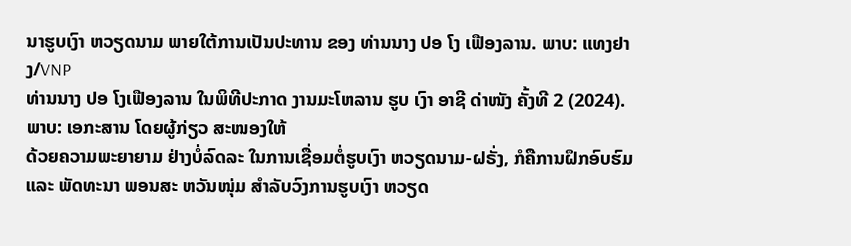ນາຮູບເງົາ ຫວຽດນາມ ພາຍໃຕ້ການເປັນປະທານ ຂອງ ທ່ານນາງ ປອ ໂງ ເຟືອງລານ. ພາບ: ແທງຢາງ/VNP
ທ່ານນາງ ປອ ໂງເຟືອງລານ ໃນພິທີປະກາດ ງານມະໂຫລານ ຮູບ ເງົາ ອາຊີ ດ່າໜັງ ຄັ້ງທີ 2 (2024). ພາບ: ເອກະສານ ໂດຍຜູ້ກ່ຽວ ສະໜອງໃຫ້
ດ້ວຍຄວາມພະຍາຍາມ ຢ່າງບໍ່ລົດລະ ໃນການເຊື່ອມຕໍ່ຮູບເງົາ ຫວຽດນາມ-ຝຣັ່ງ, ກໍຄືການຝຶກອົບຮົມ ແລະ ພັດທະນາ ພອນສະ ຫວັນໜຸ່ມ ສຳລັບວົງການຮູບເງົາ ຫວຽດ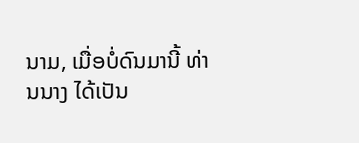ນາມ, ເມື່ອບໍ່ດົນມານີ້ ທ່ານນາງ ໄດ້ເປັນ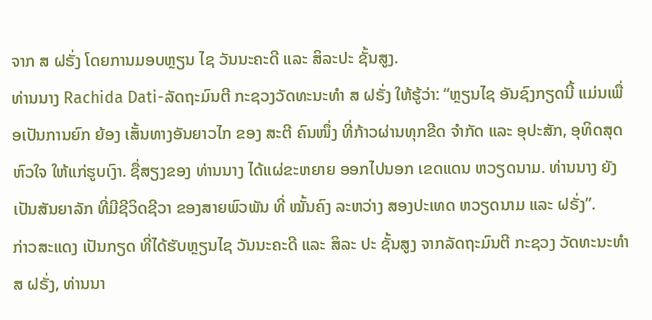ຈາກ ສ ຝຣັ່ງ ໂດຍການມອບຫຼຽນ ໄຊ ວັນນະຄະດີ ແລະ ສິລະປະ ຊັ້ນສູງ.
ທ່ານນາງ Rachida Dati-ລັດຖະມົນຕີ ກະຊວງວັດທະນະທຳ ສ ຝຣັ່ງ ໃຫ້ຮູ້ວ່າ: “ຫຼຽນໄຊ ອັນຊົງກຽດນີ້ ແມ່ນເພື່ອເປັນການຍົກ ຍ້ອງ ເສັ້ນທາງອັນຍາວໄກ ຂອງ ສະຕີ ຄົນໜຶ່ງ ທີ່ກ້າວຜ່ານທຸກຂີດ ຈຳກັດ ແລະ ອຸປະສັກ, ອຸທິດສຸດຫົວໃຈ ໃຫ້ແກ່ຮູບເງົາ. ຊື່ສຽງຂອງ ທ່ານນາງ ໄດ້ແຜ່ຂະຫຍາຍ ອອກໄປນອກ ເຂດແດນ ຫວຽດນາມ. ທ່ານນາງ ຍັງເປັນສັນຍາລັກ ທີ່ມີຊີວິດຊີວາ ຂອງສາຍພົວພັນ ທີ່ ໝັ້ນຄົງ ລະຫວ່າງ ສອງປະເທດ ຫວຽດນາມ ແລະ ຝຣັ່ງ”.
ກ່າວສະແດງ ເປັນກຽດ ທີ່ໄດ້ຮັບຫຼຽນໄຊ ວັນນະຄະດີ ແລະ ສິລະ ປະ ຊັ້ນສູງ ຈາກລັດຖະມົນຕີ ກະຊວງ ວັດທະນະທຳ ສ ຝຣັ່ງ, ທ່ານນາ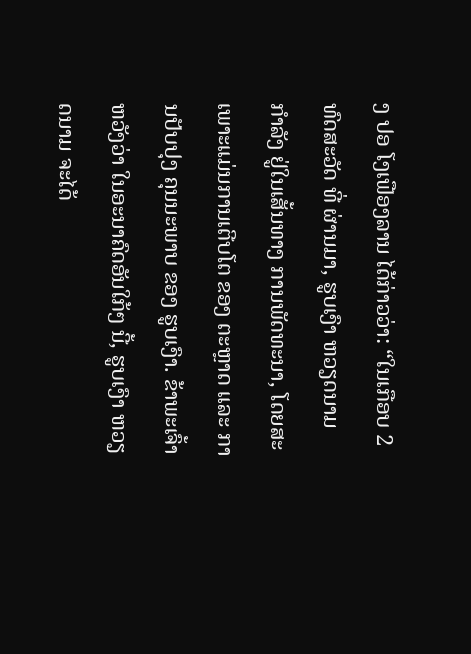ງ ປອ ໂງເຟືອງລານ ໄດ້ກ່າວວ່າ: “ໃນເກືອບ 2 ທົດສະວັດ ທີ່ ຜ່ານມາ, ຮູບເງົາ ຫວຽດນາມ ກຳລັງ ຢູ່ໃນເສັ້ນທາງ ການພັດທະນາ, ໂດຍສະເພາະແມ່ນການເຕີບໂຕ ຂອງ ຕະຫຼາດ ແລະ ການປັບປຸງ ຄຸນນະພາບ ຂອງ ຮູບເງົາ. ຂ້າພະເຈົ້າຫວັງວ່າ ໃນອະນາຄົດອັນໃກ້ໆ ນີ້, ຮູບເງົາ ຫວຽດນາມ ຈະໄດ້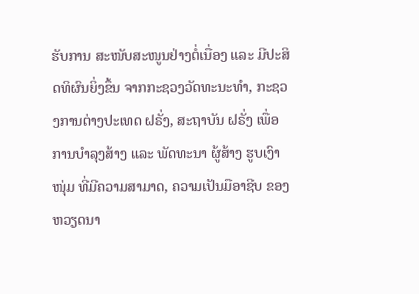ຮັບການ ສະໜັບສະໜູນຢ່າງຕໍ່ເນື່ອງ ແລະ ມີປະສິດທິຜົນຍິ່ງຂຶ້ນ ຈາກກະຊວງວັດທະນະທຳ, ກະຊວງການຕ່າງປະເທດ ຝຣັ່ງ, ສະຖາບັນ ຝຣັ່ງ ເພື່ອ ການບຳລຸງສ້າງ ແລະ ພັດທະນາ ຜູ້ສ້າງ ຮູບເງົາໜຸ່ມ ທີ່ມີຄວາມສາມາດ, ຄວາມເປັນມືອາຊີບ ຂອງ ຫວຽດນາ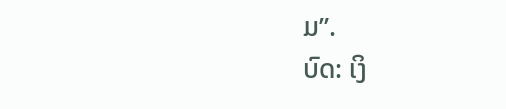ມ”.
ບົດ: ເງິ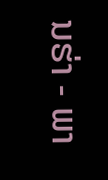ນຮ່າ - ພາ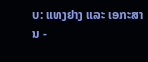ບ: ແທງຢາງ ແລະ ເອກະສານ -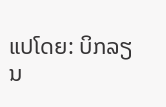ແປໂດຍ: ບິກລຽນ